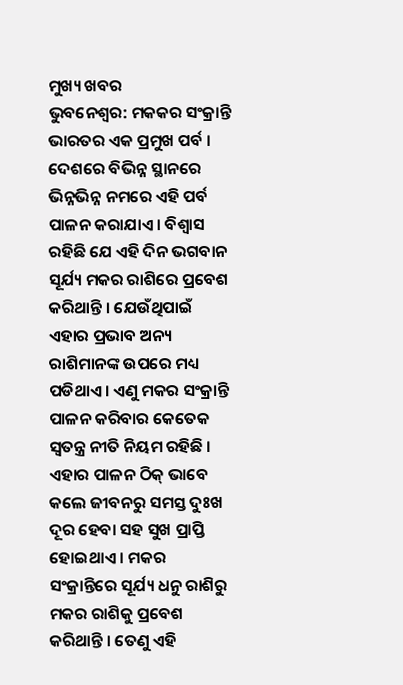ମୁଖ୍ୟ ଖବର
ଭୁବନେଶ୍ୱର: ମକକର ସଂକ୍ରାନ୍ତି ଭାରତର ଏକ ପ୍ରମୁଖ ପର୍ବ । ଦେଶରେ ବିଭିନ୍ନ ସ୍ଥାନରେ ଭିନ୍ନଭିନ୍ନ ନମରେ ଏହି ପର୍ବ ପାଳନ କରାଯାଏ । ବିଶ୍ୱାସ ରହିଛି ଯେ ଏହି ଦିନ ଭଗବାନ ସୂର୍ଯ୍ୟ ମକର ରାଶିରେ ପ୍ରବେଶ କରିଥାନ୍ତି । ଯେଉଁଥିପାଇଁ ଏହାର ପ୍ରଭାବ ଅନ୍ୟ ରାଶିମାନଙ୍କ ଉପରେ ମଧ୍ୟ ପଡିଥାଏ । ଏଣୁ ମକର ସଂକ୍ରାନ୍ତି ପାଳନ କରିବାର କେତେକ ସ୍ୱତନ୍ତ୍ର ନୀତି ନିୟମ ରହିଛି । ଏହାର ପାଳନ ଠିକ୍ ଭାବେ କଲେ ଜୀବନରୁ ସମସ୍ତ ଦୁଃଖ ଦୂର ହେବା ସହ ସୁଖ ପ୍ରାପ୍ତି ହୋଇଥାଏ । ମକର ସଂକ୍ରାନ୍ତିରେ ସୂର୍ଯ୍ୟ ଧନୁ ରାଶିରୁ ମକର ରାଶିକୁ ପ୍ରବେଶ କରିଥାନ୍ତି । ତେଣୁ ଏହି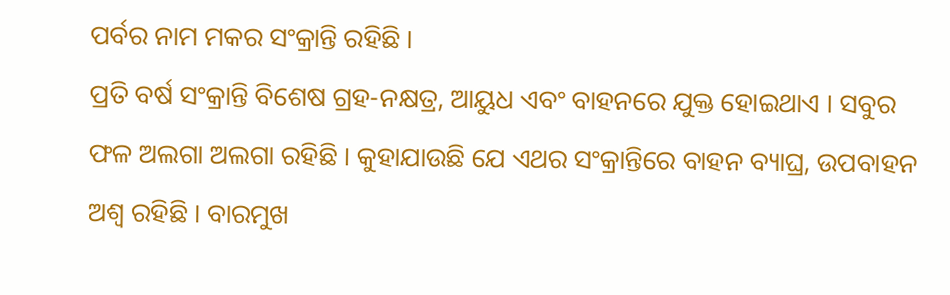ପର୍ବର ନାମ ମକର ସଂକ୍ରାନ୍ତି ରହିଛି ।
ପ୍ରତି ବର୍ଷ ସଂକ୍ରାନ୍ତି ବିଶେଷ ଗ୍ରହ-ନକ୍ଷତ୍ର, ଆୟୁଧ ଏବଂ ବାହନରେ ଯୁକ୍ତ ହୋଇଥାଏ । ସବୁର ଫଳ ଅଲଗା ଅଲଗା ରହିଛି । କୁହାଯାଉଛି ଯେ ଏଥର ସଂକ୍ରାନ୍ତିରେ ବାହନ ବ୍ୟାଘ୍ର, ଉପବାହନ ଅଶ୍ୱ ରହିଛି । ବାରମୁଖ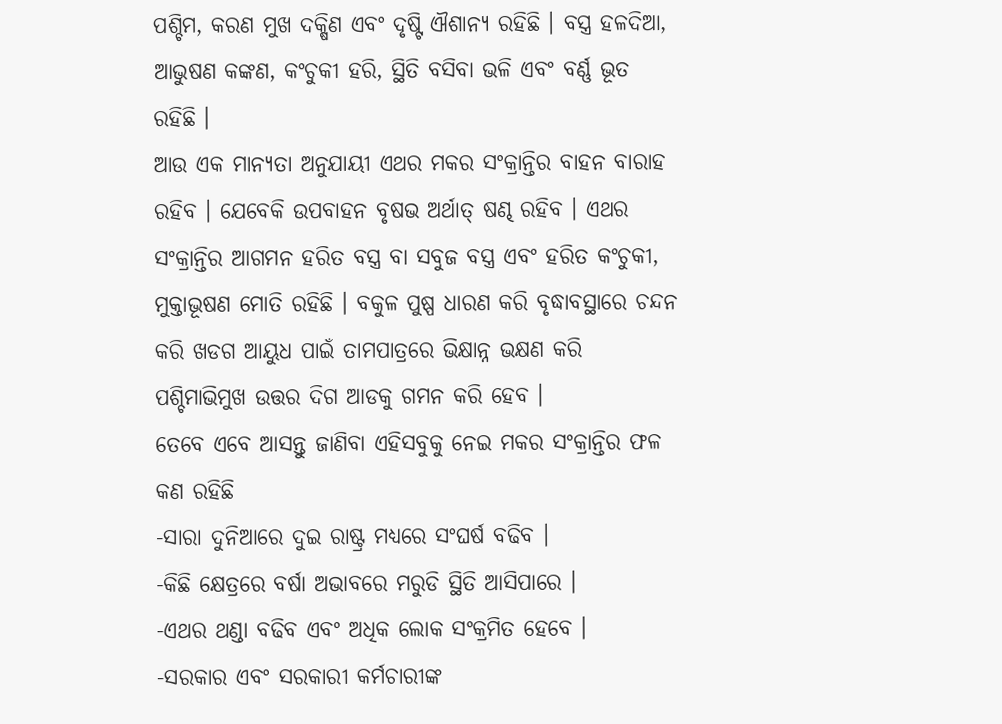ପଶ୍ଚିମ, କରଣ ମୁଖ ଦକ୍ଷିଣ ଏବଂ ଦୃଷ୍ଟି ଐଶାନ୍ୟ ରହିଛି । ବସ୍ତ୍ର ହଳଦିଆ, ଆଭୁଷଣ କଙ୍କଣ, କଂଚୁକୀ ହରି, ସ୍ଥିତି ବସିବା ଭଳି ଏବଂ ବର୍ଣ୍ଣ ଭୂତ ରହିଛି ।
ଆଉ ଏକ ମାନ୍ୟତା ଅନୁଯାୟୀ ଏଥର ମକର ସଂକ୍ରାନ୍ତିର ବାହନ ବାରାହ ରହିବ । ଯେବେକି ଉପବାହନ ବୃଷଭ ଅର୍ଥାତ୍ ଷଣ୍ଢ ରହିବ । ଏଥର ସଂକ୍ରାନ୍ତିର ଆଗମନ ହରିତ ବସ୍ତ୍ର ବା ସବୁଜ ବସ୍ତ୍ର ଏବଂ ହରିତ କଂଚୁକୀ, ମୁକ୍ତାଭୂଷଣ ମୋତି ରହିଛି । ବକୁଳ ପୁଷ୍ପ ଧାରଣ କରି ବୃଦ୍ଧାବସ୍ଥାରେ ଚନ୍ଦନ କରି ଖଡଗ ଆୟୁଧ ପାଇଁ ତାମପାତ୍ରରେ ଭିକ୍ଷାନ୍ନ ଭକ୍ଷଣ କରି ପଶ୍ଚିମାଭିମୁଖ ଉତ୍ତର ଦିଗ ଆଡକୁ ଗମନ କରି ହେବ ।
ତେବେ ଏବେ ଆସନ୍ତୁ ଜାଣିବା ଏହିସବୁକୁ ନେଇ ମକର ସଂକ୍ରାନ୍ତିର ଫଳ କଣ ରହିଛି
-ସାରା ଦୁନିଆରେ ଦୁଇ ରାଷ୍ଟ୍ର ମଧ୍ୟରେ ସଂଘର୍ଷ ବଢିବ ।
-କିଛି କ୍ଷେତ୍ରରେ ବର୍ଷା ଅଭାବରେ ମରୁଡି ସ୍ଥିତି ଆସିପାରେ ।
-ଏଥର ଥଣ୍ଡା ବଢିବ ଏବଂ ଅଧିକ ଲୋକ ସଂକ୍ରମିତ ହେବେ ।
-ସରକାର ଏବଂ ସରକାରୀ କର୍ମଚାରୀଙ୍କ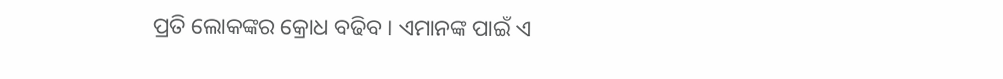ପ୍ରତି ଲୋକଙ୍କର କ୍ରୋଧ ବଢିବ । ଏମାନଙ୍କ ପାଇଁ ଏ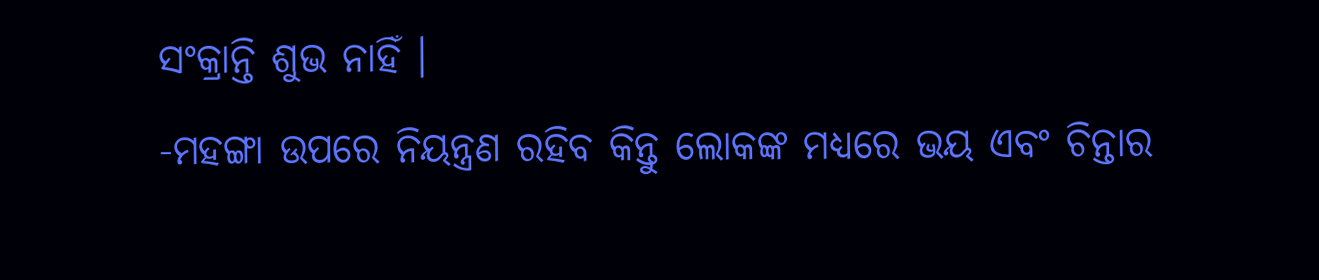ସଂକ୍ରାନ୍ତି ଶୁଭ ନାହିଁ ।
-ମହଙ୍ଗା ଉପରେ ନିୟନ୍ତ୍ରଣ ରହିବ କିନ୍ତୁ ଲୋକଙ୍କ ମଧ୍ୟରେ ଭୟ ଏବଂ ଚିନ୍ତାର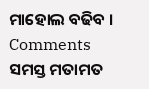ମାହୋଲ ବଢିବ ।
Comments ସମସ୍ତ ମତାମତ